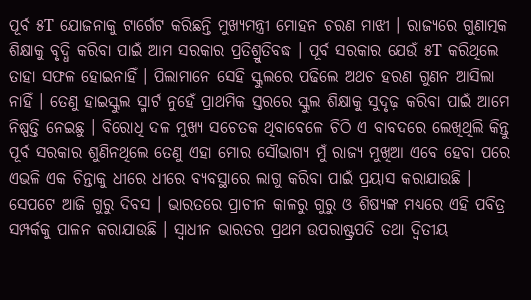ପୂର୍ବ ୫T ଯୋଜନାକୁ ଟାର୍ଗେଟ କରିଛନ୍ତି ମୁଖ୍ୟମନ୍ତ୍ରୀ ମୋହନ ଚରଣ ମାଝୀ । ରାଜ୍ୟରେ ଗୁଣାତ୍ମକ ଶିକ୍ଷାକୁ ବୃଦ୍ଧି କରିବା ପାଇଁ ଆମ ସରକାର ପ୍ରତିଶ୍ରୁତିବଦ୍ଧ । ପୂର୍ବ ସରକାର ଯେଉଁ ୫T କରିଥିଲେ ତାହା ସଫଳ ହୋଇନାହିଁ । ପିଲାମାନେ ସେହି ସ୍କୁଲରେ ପଢିଲେ ଅଥଚ ହରଣ ଗୁଣନ ଆସିଲା ନାହିଁ । ତେଣୁ ହାଇସ୍କୁଲ ସ୍ମାର୍ଟ ନୁହେଁ ପ୍ରାଥମିକ ସ୍ତରରେ ସ୍କୁଲ ଶିକ୍ଷାକୁ ସୁଦୃଢ଼ କରିବା ପାଇଁ ଆମେ ନିଷ୍ପତ୍ତି ନେଇଛୁ । ବିରୋଧି ଦଳ ମୁଖ୍ୟ ସଚେତକ ଥିବାବେଳେ ଚିଠି ଏ ବାବଦରେ ଲେଖିଥିଲି କିନ୍ତୁ ପୂର୍ବ ସରକାର ଶୁଣିନଥିଲେ ତେଣୁ ଏହା ମୋର ସୌଭାଗ୍ୟ ମୁଁ ରାଜ୍ୟ ମୁଖିଆ ଏବେ ହେବା ପରେ ଏଭଳି ଏକ ଚିନ୍ତାକୁ ଧୀରେ ଧୀରେ ବ୍ୟବସ୍ଥାରେ ଲାଗୁ କରିବା ପାଇଁ ପ୍ରୟାସ କରାଯାଉଛି ।
ସେପଟେ ଆଜି ଗୁରୁ ଦିବସ । ଭାରତରେ ପ୍ରାଚୀନ କାଳରୁ ଗୁରୁ ଓ ଶିଷ୍ୟଙ୍କ ମଧ୍ୟରେ ଏହି ପବିତ୍ର ସମ୍ପର୍କକୁ ପାଳନ କରାଯାଉଛି । ସ୍ବାଧୀନ ଭାରତର ପ୍ରଥମ ଉପରାଷ୍ଟ୍ରପତି ତଥା ଦ୍ବିତୀୟ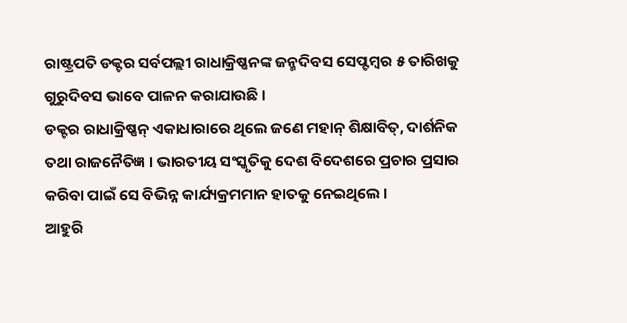ରାଷ୍ଟ୍ରପତି ଡକ୍ଟର ସର୍ବପଲ୍ଲୀ ରାଧାକ୍ରିଷ୍ଣନଙ୍କ ଜନ୍ମଦିବସ ସେପ୍ଟମ୍ବର ୫ ତାରିଖକୁ ଗୁରୁଦିବସ ଭାବେ ପାଳନ କରାଯାଉଛି ।
ଡକ୍ଟର ରାଧାକ୍ରିଷ୍ଣନ୍ ଏକାଧାରାରେ ଥିଲେ ଜଣେ ମହାନ୍ ଶିକ୍ଷାବିତ୍, ଦାର୍ଶନିକ ତଥା ରାଜନୈତିଜ୍ଞ । ଭାରତୀୟ ସଂସ୍କୃତିକୁ ଦେଶ ବିଦେଶରେ ପ୍ରଚାର ପ୍ରସାର କରିବା ପାଇଁ ସେ ବିଭିନ୍ନ କାର୍ଯ୍ୟକ୍ରମମାନ ହାତକୁ ନେଇଥିଲେ ।
ଆହୁରି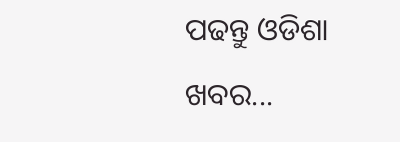ପଢନ୍ତୁ ଓଡିଶା ଖବର...